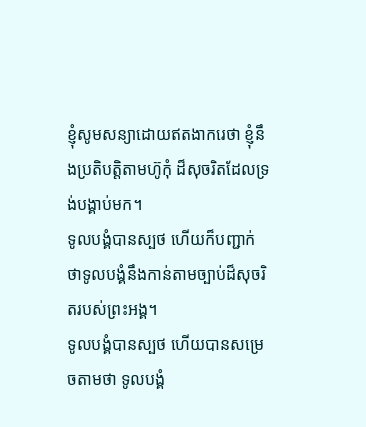ខ្ញុំសូមសន្យាដោយឥតងាករេថា ខ្ញុំនឹងប្រតិបត្តិតាមហ៊ូកុំ ដ៏សុចរិតដែលទ្រង់បង្គាប់មក។
ទូលបង្គំបានស្បថ ហើយក៏បញ្ជាក់ ថាទូលបង្គំនឹងកាន់តាមច្បាប់ដ៏សុចរិតរបស់ព្រះអង្គ។
ទូលបង្គំបានស្បថ ហើយបានសម្រេចតាមថា ទូលបង្គំ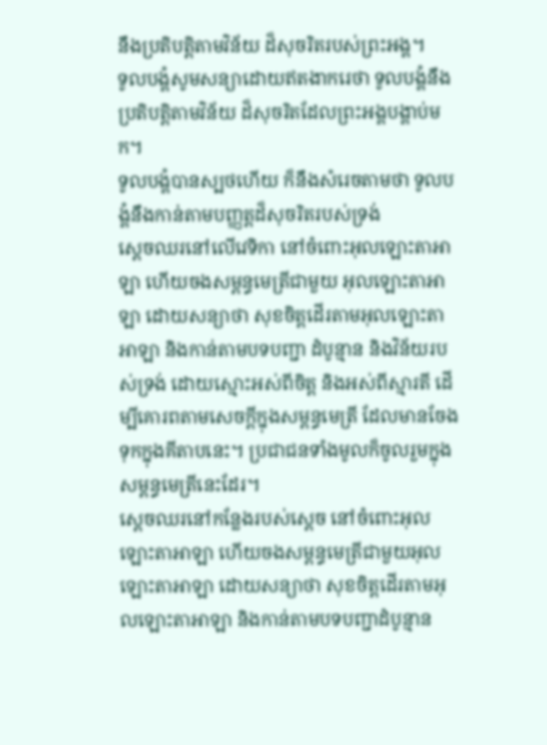នឹងប្រតិបត្តិតាមវិន័យ ដ៏សុចរិតរបស់ព្រះអង្គ។
ទូលបង្គំសូមសន្យាដោយឥតងាករេថា ទូលបង្គំនឹងប្រតិបត្តិតាមវិន័យ ដ៏សុចរិតដែលព្រះអង្គបង្គាប់មក។
ទូលបង្គំបានស្បថហើយ ក៏នឹងសំរេចតាមថា ទូលបង្គំនឹងកាន់តាមបញ្ញត្តដ៏សុចរិតរបស់ទ្រង់
ស្តេចឈរនៅលើវេទិកា នៅចំពោះអុលឡោះតាអាឡា ហើយចងសម្ពន្ធមេត្រីជាមួយ អុលឡោះតាអាឡា ដោយសន្យាថា សុខចិត្តដើរតាមអុលឡោះតាអាឡា និងកាន់តាមបទបញ្ជា ដំបូន្មាន និងវិន័យរបស់ទ្រង់ ដោយស្មោះអស់ពីចិត្ត និងអស់ពីស្មារតី ដើម្បីគោរពតាមសេចក្តីក្នុងសម្ពន្ធមេត្រី ដែលមានចែងទុកក្នុងគីតាបនេះ។ ប្រជាជនទាំងមូលក៏ចូលរួមក្នុងសម្ពន្ធមេត្រីនេះដែរ។
ស្តេចឈរនៅកន្លែងរបស់ស្តេច នៅចំពោះអុលឡោះតាអាឡា ហើយចងសម្ពន្ធមេត្រីជាមួយអុលឡោះតាអាឡា ដោយសន្យាថា សុខចិត្តដើរតាមអុលឡោះតាអាឡា និងកាន់តាមបទបញ្ជាដំបូន្មាន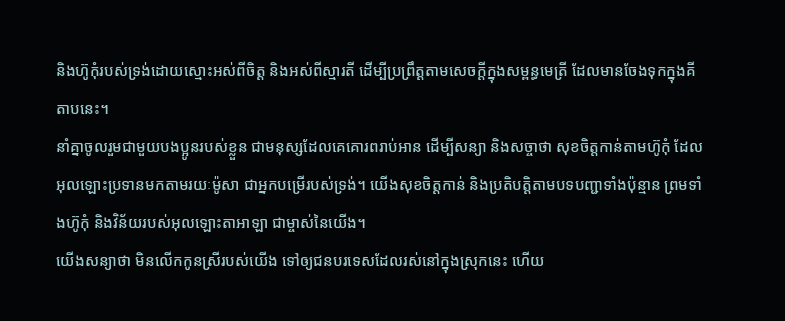និងហ៊ូកុំរបស់ទ្រង់ដោយស្មោះអស់ពីចិត្ត និងអស់ពីស្មារតី ដើម្បីប្រព្រឹត្តតាមសេចក្តីក្នុងសម្ពន្ធមេត្រី ដែលមានចែងទុកក្នុងគីតាបនេះ។
នាំគ្នាចូលរួមជាមួយបងប្អូនរបស់ខ្លួន ជាមនុស្សដែលគេគោរពរាប់អាន ដើម្បីសន្យា និងសច្ចាថា សុខចិត្តកាន់តាមហ៊ូកុំ ដែលអុលឡោះប្រទានមកតាមរយៈម៉ូសា ជាអ្នកបម្រើរបស់ទ្រង់។ យើងសុខចិត្តកាន់ និងប្រតិបត្តិតាមបទបញ្ជាទាំងប៉ុន្មាន ព្រមទាំងហ៊ូកុំ និងវិន័យរបស់អុលឡោះតាអាឡា ជាម្ចាស់នៃយើង។
យើងសន្យាថា មិនលើកកូនស្រីរបស់យើង ទៅឲ្យជនបរទេសដែលរស់នៅក្នុងស្រុកនេះ ហើយ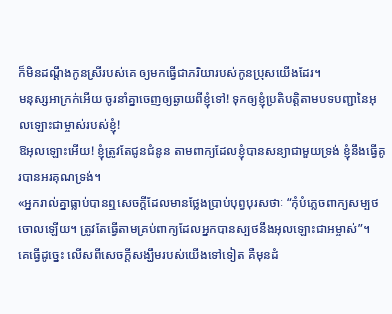ក៏មិនដណ្ដឹងកូនស្រីរបស់គេ ឲ្យមកធ្វើជាភរិយារបស់កូនប្រុសយើងដែរ។
មនុស្សអាក្រក់អើយ ចូរនាំគ្នាចេញឲ្យឆ្ងាយពីខ្ញុំទៅ! ទុកឲ្យខ្ញុំប្រតិបត្តិតាមបទបញ្ជានៃអុលឡោះជាម្ចាស់របស់ខ្ញុំ!
ឱអុលឡោះអើយ! ខ្ញុំត្រូវតែជូនជំនូន តាមពាក្យដែលខ្ញុំបានសន្យាជាមួយទ្រង់ ខ្ញុំនឹងធ្វើគូរបានអរគុណទ្រង់។
«អ្នករាល់គ្នាធ្លាប់បានឮសេចក្ដីដែលមានថ្លែងប្រាប់បុព្វបុរសថាៈ “កុំបំភ្លេចពាក្យសម្បថចោលឡើយ។ ត្រូវតែធ្វើតាមគ្រប់ពាក្យដែលអ្នកបានស្បថនឹងអុលឡោះជាអម្ចាស់”។
គេធ្វើដូច្នេះ លើសពីសេចក្ដីសង្ឃឹមរបស់យើងទៅទៀត គឺមុនដំ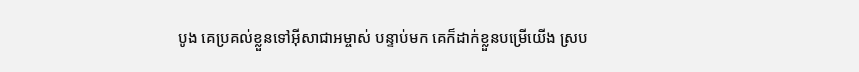បូង គេប្រគល់ខ្លួនទៅអ៊ីសាជាអម្ចាស់ បន្ទាប់មក គេក៏ដាក់ខ្លួនបម្រើយើង ស្រប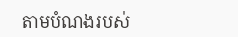តាមបំណងរបស់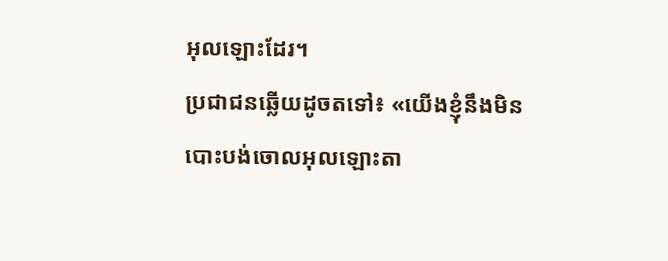អុលឡោះដែរ។
ប្រជាជនឆ្លើយដូចតទៅ៖ «យើងខ្ញុំនឹងមិនបោះបង់ចោលអុលឡោះតា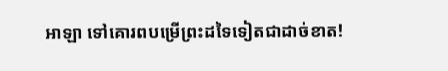អាឡា ទៅគោរពបម្រើព្រះដទៃទៀតជាដាច់ខាត!